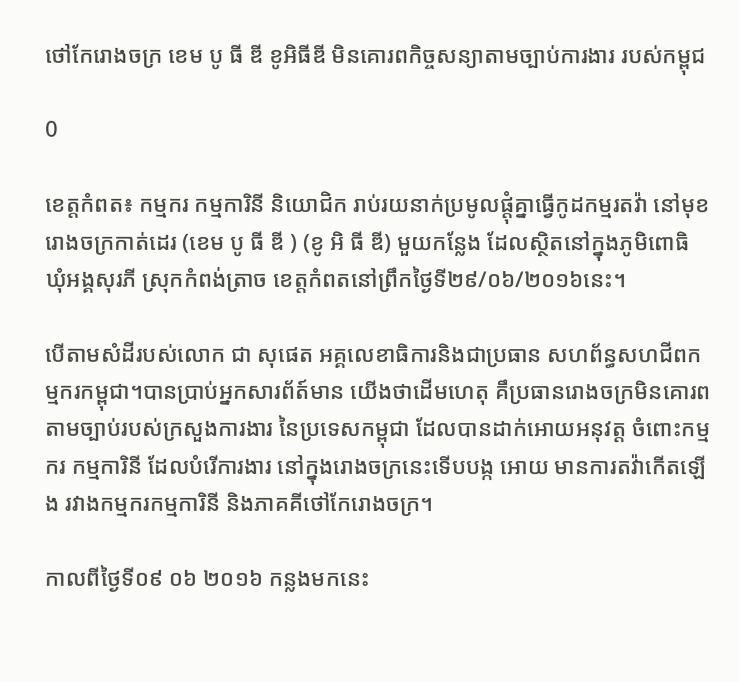ថៅកែរោងចក្រ ខេម បូ ធី ឌី ខូអិធីឌី មិនគោរពកិច្ចសន្យាតាមច្បាប់ការងារ របស់កម្ពុជ

0

ខេត្តកំពត៖ កម្មករ កម្មការិនី និយោជិក រាប់រយនាក់ប្រមូលផ្តុំគ្នាធ្វើកូដកម្មរតវ៉ា នៅមុខរោងចក្រកាត់ដេរ (ខេម បូ ធី ឌី ) (ខូ អិ ធី ឌី) មួយកន្លែង ដែលស្ថិតនៅក្នុងភូមិពោធិ ឃុំអង្គសុរភី ស្រុកកំពង់ត្រាច ខេត្តកំពតនៅព្រឹកថ្ងៃទី២៩/០៦/២០១៦នេះ។

បើតាមសំដីរបស់លោក ជា សុផេត អគ្គលេខាធិការនិងជាប្រធាន សហព័ន្ធសហជីពកម្មករកម្ពុជា។បានប្រាប់អ្នកសារព័ត៍មាន យើងថាដើមហេតុ គឹប្រធានរោងចក្រមិនគោរព តាមច្បាប់របស់ក្រសួងការងារ នៃប្រទេសកម្ពុជា ដែលបានដាក់អោយអនុវត្ត ចំពោះកម្មករ កម្មការិនី ដែលបំរើការងារ នៅក្នុងរោងចក្រនេះទើបបង្ក អោយ មានការតវ៉ាកើតឡើង រវាងកម្មករកម្មការិនី និងភាគគីថៅកែរោងចក្រ។

កាលពីថ្ងៃទី០៩ ០៦ ២០១៦ កន្លងមកនេះ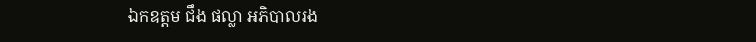ឯកឧត្តម ជឹង ផល្លា អភិបាលរង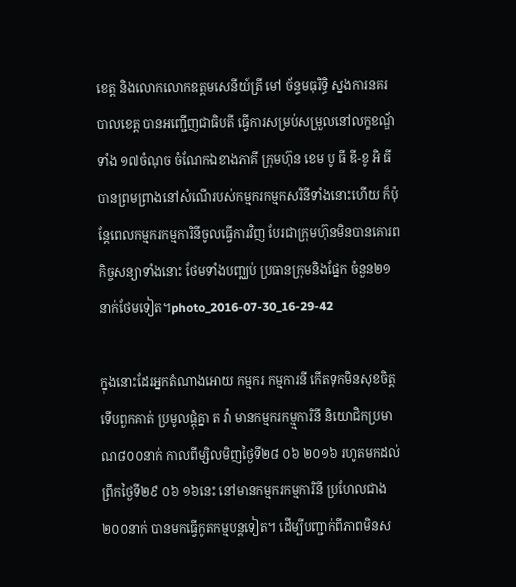ខេត្ត និងលោកលោកឧត្តមសេនីយ៍ត្រី មៅ ច័ន្ទមធុរិទ្ធិ ស្នងការនគរបាលខេត្ត បានអញ្ជើញជាធិបតី ធ្វើការសម្រប់សម្រួលនៅលក្ខខណ្ឌ័ទាំង ១៧ចំណុច ចំណែកឯខាងភាគី ក្រុមហ៊ុន ខេម បូ ធី ឌី-ខូ អិ ធី បានព្រមព្រាងនៅសំណើរបស់កម្មករកម្មកសរិនីទាំងនោះហើយ ក៏ប៉ុន្តែពេលកម្មករកម្មការិនីចូលធ្វើការវិញ បែរជាក្រុមហ៊ុនមិនបានគោរពកិច្ចសន្យាទាំងនោះ ថែមទាំងបញ្ឈប់ ប្រធានក្រុមនិងផ្នែក ចំនួន២១នាក់ថែមទៀត។photo_2016-07-30_16-29-42

ក្នុងនោះដែរអ្នកតំណាងអោយ កម្មករ កម្មការនី កើតទុកមិនសុខចិត្ត ទើបពួកគាត់ ប្រមូលផ្តុំគ្នា ត វ៉ា មានកម្មករកម្ម្មការិនី និយោជិកប្រមាណ៨០០នាក់ កាលពីម្សិលមិញថ្ងៃទី២៨ ០៦ ២០១៦ រហូតមកដល់ ព្រឹកថ្ងៃទី២៩ ០៦ ១៦នេះ នៅមានកម្មករកម្មការិនី ប្រហែលជាង២០០នាក់ បានមកធ្វើកូតកម្មបន្តទៀត។ ដើម្បីបញ្ជាក់ពីភាពមិនស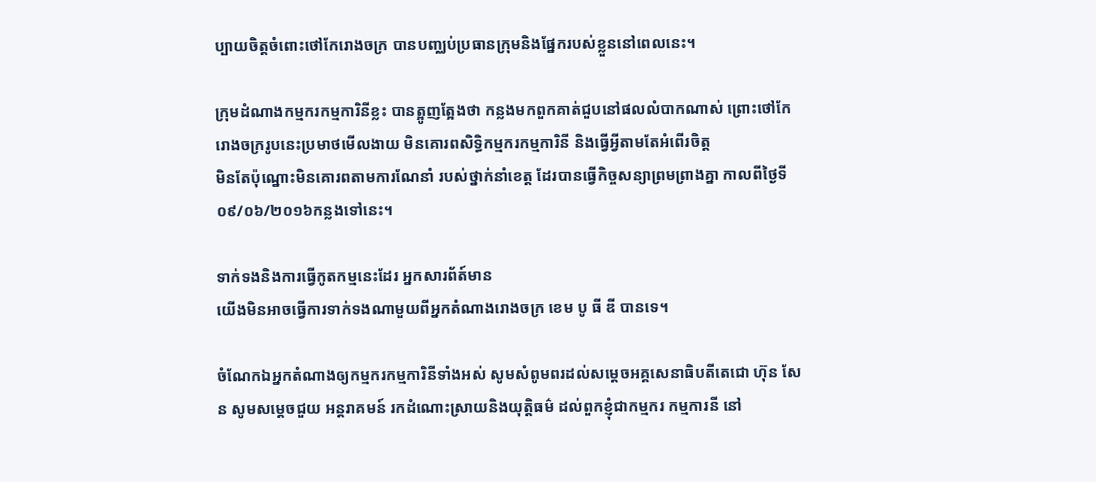ប្បាយចិត្តចំពោះថៅកែរោងចក្រ បានបញ្ឈប់ប្រធានក្រុមនិងផ្នែករបស់ខ្លួននៅពេលនេះ។

ក្រុមដំណាងកម្មករកម្មការិនីខ្លះ បានត្អូញត្អែងថា កន្លងមកពួកគាត់ជួបនៅផលលំបាកណាស់ ព្រោះថៅកែរោងចក្ររូបនេះប្រមាថមើលងាយ មិនគោរពសិទ្ធិកម្មករកម្មការិនី និងធ្វើអ្វីតាមតែអំពើរចិត្ត
មិនតែប៉ុណ្នោះមិនគោរពតាមការណែនាំ របស់ថ្នាក់នាំខេត្ត ដែរបានធ្វើកិច្ចសន្យាព្រមព្រាងគ្នា កាលពីថ្ងៃទី០៩/០៦/២០១៦កន្លងទៅនេះ។

ទាក់ទងនិងការធ្វើកូតកម្មនេះដែរ អ្នកសារព័ត៍មាន
យើងមិនអាចធ្វើការទាក់ទងណាមួយពីអ្នកតំណាងរោងចក្រ ខេម បូ ធី ឌី បានទេ។

ចំណែកឯអ្នកតំណាងឲ្យកម្មករកម្មការិនីទាំងអស់ សូមសំពូមពរដល់សម្តេចអគ្គសេនាធិបតីតេជោ ហ៊ុន សែន សូមសម្តេចជួយ អន្តរាគមន៍ រកដំណោះស្រាយនិងយុត្តិធម៌ ដល់ពួកខ្ញុំជាកម្មករ កម្មការនី នៅ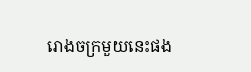រោងចក្រមួយនេះផង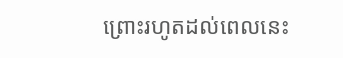ព្រោះរហូតដល់ពេលនេះ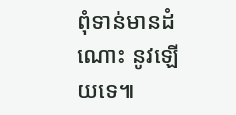ពុំទាន់មានដំណោះ នូវឡើយទេ៕